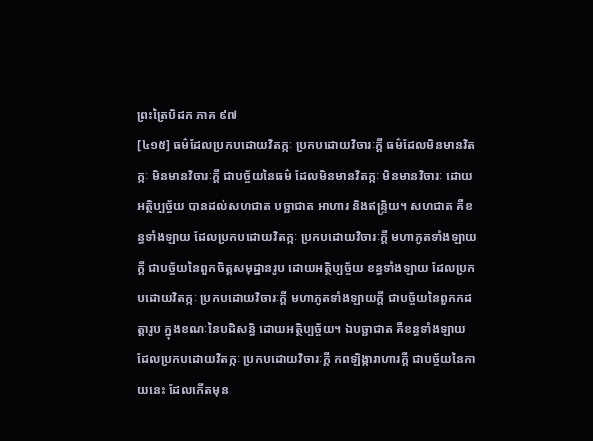ព្រះត្រៃបិដក ភាគ ៩៧
[៤១៥] ធម៌ដែលប្រកបដោយវិតក្កៈ ប្រកបដោយវិចារៈក្តី ធម៌ដែលមិនមានវិតក្កៈ មិនមានវិចារៈក្តី ជាបច្ច័យនៃធម៌ ដែលមិនមានវិតក្កៈ មិនមានវិចារៈ ដោយអត្ថិប្បច្ច័យ បានដល់សហជាត បច្ឆាជាត អាហារ និងឥន្ទ្រិយ។ សហជាត គឺខន្ធទាំងឡាយ ដែលប្រកបដោយវិតក្កៈ ប្រកបដោយវិចារៈក្តី មហាភូតទាំងឡាយក្តី ជាបច្ច័យនៃពួកចិត្តសមុដ្ឋានរូប ដោយអត្ថិប្បច្ច័យ ខន្ធទាំងឡាយ ដែលប្រកបដោយវិតក្កៈ ប្រកបដោយវិចារៈក្តី មហាភូតទាំងឡាយក្តី ជាបច្ច័យនៃពួកកដត្តារូប ក្នុងខណៈនៃបដិសន្ធិ ដោយអត្ថិប្បច្ច័យ។ ឯបច្ឆាជាត គឺខន្ធទាំងឡាយ ដែលប្រកបដោយវិតក្កៈ ប្រកបដោយវិចារៈក្តី កពឡិង្ការាហារក្តី ជាបច្ច័យនៃកាយនេះ ដែលកើតមុន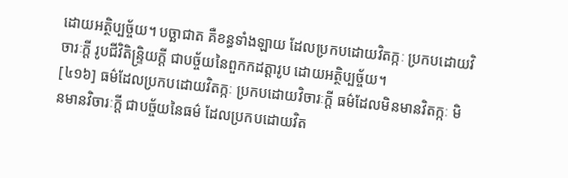ដោយអត្ថិប្បច្ច័យ។ បច្ឆាជាត គឺខន្ធទាំងឡាយ ដែលប្រកបដោយវិតក្កៈ ប្រកបដោយវិចារៈក្តី រូបជីវិតិន្ទ្រិយក្តី ជាបច្ច័យនៃពួកកដត្តារូប ដោយអត្ថិប្បច្ច័យ។
[៤១៦] ធម៌ដែលប្រកបដោយវិតក្កៈ ប្រកបដោយវិចារៈក្តី ធម៌ដែលមិនមានវិតក្កៈ មិនមានវិចារៈក្តី ជាបច្ច័យនៃធម៌ ដែលប្រកបដោយវិត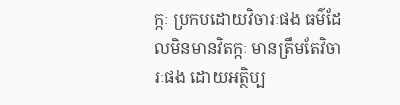ក្កៈ ប្រកបដោយវិចារៈផង ធម៌ដែលមិនមានវិតក្កៈ មានត្រឹមតែវិចារៈផង ដោយអត្ថិប្ប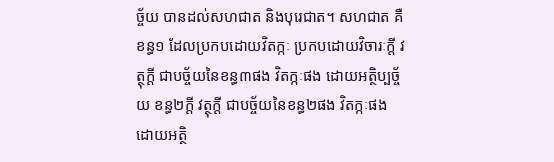ច្ច័យ បានដល់សហជាត និងបុរេជាត។ សហជាត គឺខន្ធ១ ដែលប្រកបដោយវិតក្កៈ ប្រកបដោយវិចារៈក្តី វត្ថុក្តី ជាបច្ច័យនៃខន្ធ៣ផង វិតក្កៈផង ដោយអត្ថិប្បច្ច័យ ខន្ធ២ក្តី វត្ថុក្តី ជាបច្ច័យនៃខន្ធ២ផង វិតក្កៈផង ដោយអត្ថិ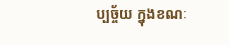ប្បច្ច័យ ក្នុងខណៈ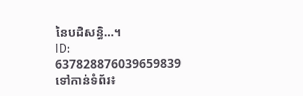នៃបដិសន្ធិ…។
ID: 637828876039659839
ទៅកាន់ទំព័រ៖